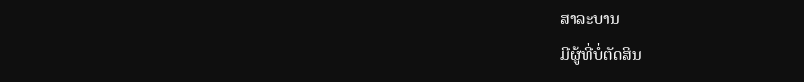ສາລະບານ
ມີຜູ້ທີ່ບໍ່ຕັດສິນ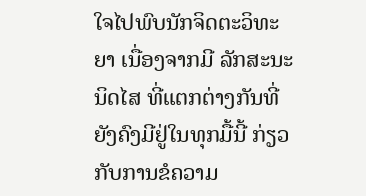ໃຈໄປພົບນັກຈິດຕະວິທະຍາ ເນື່ອງຈາກມີ ລັກສະນະນິດໄສ ທີ່ແຕກຕ່າງກັນທີ່ຍັງຄົງມີຢູ່ໃນທຸກມື້ນີ້ ກ່ຽວກັບການຂໍຄວາມ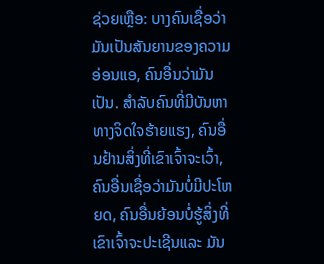ຊ່ວຍເຫຼືອ: ບາງຄົນເຊື່ອວ່າມັນເປັນສັນຍານຂອງຄວາມອ່ອນແອ, ຄົນອື່ນວ່າມັນເປັນ. ສໍາລັບຄົນທີ່ມີບັນຫາທາງຈິດໃຈຮ້າຍແຮງ, ຄົນອື່ນຢ້ານສິ່ງທີ່ເຂົາເຈົ້າຈະເວົ້າ, ຄົນອື່ນເຊື່ອວ່າມັນບໍ່ມີປະໂຫຍດ, ຄົນອື່ນຍ້ອນບໍ່ຮູ້ສິ່ງທີ່ເຂົາເຈົ້າຈະປະເຊີນແລະ ມັນ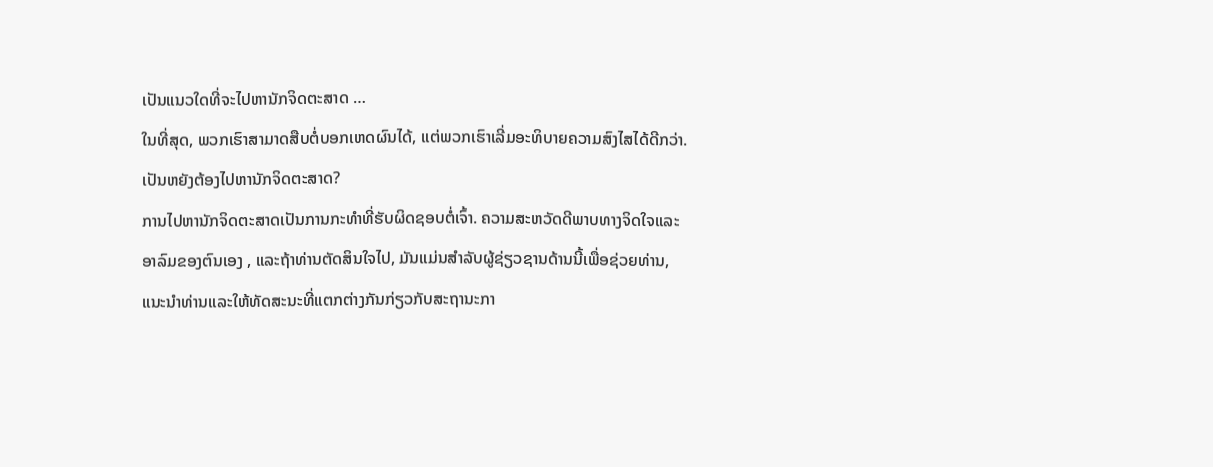ເປັນແນວໃດທີ່ຈະໄປຫານັກຈິດຕະສາດ …
ໃນທີ່ສຸດ, ພວກເຮົາສາມາດສືບຕໍ່ບອກເຫດຜົນໄດ້, ແຕ່ພວກເຮົາເລີ່ມອະທິບາຍຄວາມສົງໄສໄດ້ດີກວ່າ.
ເປັນຫຍັງຕ້ອງໄປຫານັກຈິດຕະສາດ?
ການໄປຫານັກຈິດຕະສາດເປັນການກະທຳທີ່ຮັບຜິດຊອບຕໍ່ເຈົ້າ. ຄວາມສະຫວັດດີພາບທາງຈິດໃຈແລະອາລົມຂອງຕົນເອງ , ແລະຖ້າທ່ານຕັດສິນໃຈໄປ, ມັນແມ່ນສໍາລັບຜູ້ຊ່ຽວຊານດ້ານນີ້ເພື່ອຊ່ວຍທ່ານ, ແນະນໍາທ່ານແລະໃຫ້ທັດສະນະທີ່ແຕກຕ່າງກັນກ່ຽວກັບສະຖານະກາ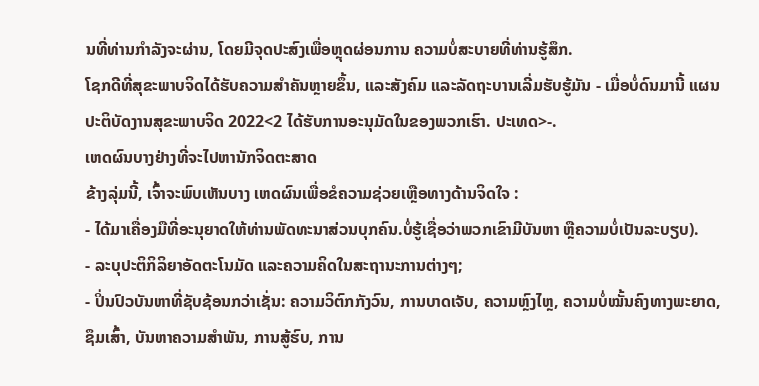ນທີ່ທ່ານກໍາລັງຈະຜ່ານ, ໂດຍມີຈຸດປະສົງເພື່ອຫຼຸດຜ່ອນການ ຄວາມບໍ່ສະບາຍທີ່ທ່ານຮູ້ສຶກ.
ໂຊກດີທີ່ສຸຂະພາບຈິດໄດ້ຮັບຄວາມສໍາຄັນຫຼາຍຂຶ້ນ, ແລະສັງຄົມ ແລະລັດຖະບານເລີ່ມຮັບຮູ້ມັນ - ເມື່ອບໍ່ດົນມານີ້ ແຜນປະຕິບັດງານສຸຂະພາບຈິດ 2022<2 ໄດ້ຮັບການອະນຸມັດໃນຂອງພວກເຮົາ. ປະເທດ>-.
ເຫດຜົນບາງຢ່າງທີ່ຈະໄປຫານັກຈິດຕະສາດ
ຂ້າງລຸ່ມນີ້, ເຈົ້າຈະພົບເຫັນບາງ ເຫດຜົນເພື່ອຂໍຄວາມຊ່ວຍເຫຼືອທາງດ້ານຈິດໃຈ :
- ໄດ້ມາເຄື່ອງມືທີ່ອະນຸຍາດໃຫ້ທ່ານພັດທະນາສ່ວນບຸກຄົນ.ບໍ່ຮູ້ເຊື່ອວ່າພວກເຂົາມີບັນຫາ ຫຼືຄວາມບໍ່ເປັນລະບຽບ).
- ລະບຸປະຕິກິລິຍາອັດຕະໂນມັດ ແລະຄວາມຄິດໃນສະຖານະການຕ່າງໆ;
- ປິ່ນປົວບັນຫາທີ່ຊັບຊ້ອນກວ່າເຊັ່ນ: ຄວາມວິຕົກກັງວົນ, ການບາດເຈັບ, ຄວາມຫຼົງໄຫຼ, ຄວາມບໍ່ໝັ້ນຄົງທາງພະຍາດ, ຊຶມເສົ້າ, ບັນຫາຄວາມສຳພັນ, ການສູ້ຮົບ, ການ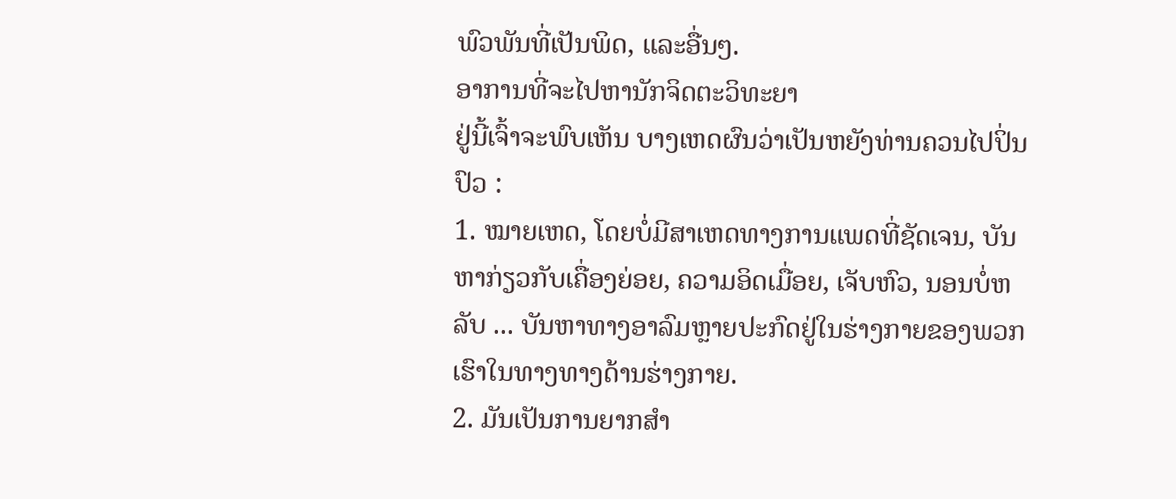ພົວພັນທີ່ເປັນພິດ, ແລະອື່ນໆ.
ອາການທີ່ຈະໄປຫານັກຈິດຕະວິທະຍາ
ຢູ່ນີ້ເຈົ້າຈະພົບເຫັນ ບາງເຫດຜົນວ່າເປັນຫຍັງທ່ານຄວນໄປປິ່ນປົວ :
1. ໝາຍເຫດ, ໂດຍບໍ່ມີສາເຫດທາງການແພດທີ່ຊັດເຈນ, ບັນຫາກ່ຽວກັບເຄື່ອງຍ່ອຍ, ຄວາມອິດເມື່ອຍ, ເຈັບຫົວ, ນອນບໍ່ຫລັບ ... ບັນຫາທາງອາລົມຫຼາຍປະກົດຢູ່ໃນຮ່າງກາຍຂອງພວກເຮົາໃນທາງທາງດ້ານຮ່າງກາຍ.
2. ມັນເປັນການຍາກສໍາ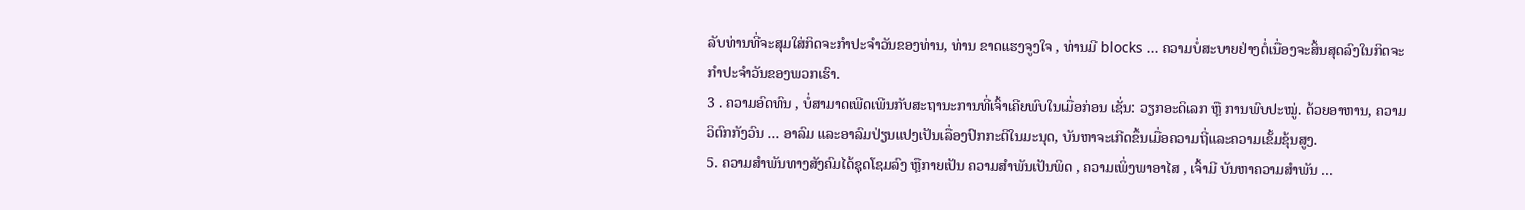ລັບທ່ານທີ່ຈະສຸມໃສ່ກິດຈະກໍາປະຈໍາວັນຂອງທ່ານ, ທ່ານ ຂາດແຮງຈູງໃຈ , ທ່ານມີ blocks ... ຄວາມບໍ່ສະບາຍຢ່າງຕໍ່ເນື່ອງຈະສິ້ນສຸດລົງໃນກິດຈະກໍາປະຈໍາວັນຂອງພວກເຮົາ.
3 . ຄວາມອົດທົນ , ບໍ່ສາມາດເພີດເພີນກັບສະຖານະການທີ່ເຈົ້າເຄີຍພົບໃນເມື່ອກ່ອນ ເຊັ່ນ: ວຽກອະດິເລກ ຫຼື ການພົບປະໝູ່. ດ້ວຍອາຫານ, ຄວາມວິຕົກກັງວົນ ... ອາລົມ ແລະອາລົມປ່ຽນແປງເປັນເລື່ອງປົກກະຕິໃນມະນຸດ, ບັນຫາຈະເກີດຂຶ້ນເມື່ອຄວາມຖີ່ແລະຄວາມເຂັ້ມຂຸ້ນສູງ.
5. ຄວາມສຳພັນທາງສັງຄົມໄດ້ຊຸດໂຊມລົງ ຫຼືກາຍເປັນ ຄວາມສຳພັນເປັນພິດ , ຄວາມເພິ່ງພາອາໄສ , ເຈົ້າມີ ບັນຫາຄວາມສຳພັນ ...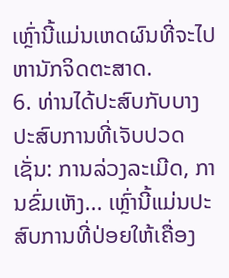ເຫຼົ່ານີ້ແມ່ນເຫດຜົນທີ່ຈະໄປຫານັກຈິດຕະສາດ.
6. ທ່ານໄດ້ປະສົບກັບບາງ ປະສົບການທີ່ເຈັບປວດ ເຊັ່ນ: ການລ່ວງລະເມີດ, ການຂົ່ມເຫັງ... ເຫຼົ່ານີ້ແມ່ນປະສົບການທີ່ປ່ອຍໃຫ້ເຄື່ອງ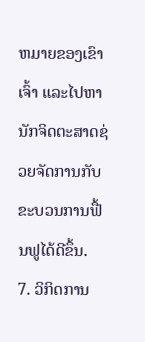ຫມາຍຂອງເຂົາເຈົ້າ ແລະໄປຫານັກຈິດຕະສາດຊ່ວຍຈັດການກັບຂະບວນການຟື້ນຟູໄດ້ດີຂຶ້ນ.
7. ວິກິດການ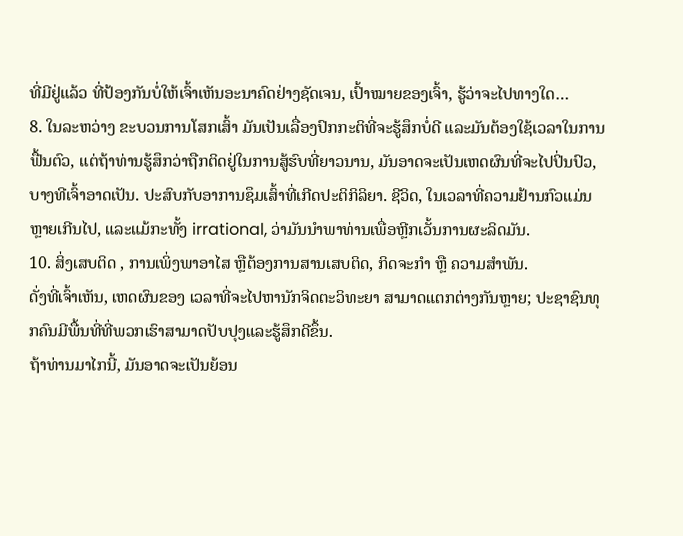ທີ່ມີຢູ່ແລ້ວ ທີ່ປ້ອງກັນບໍ່ໃຫ້ເຈົ້າເຫັນອະນາຄົດຢ່າງຊັດເຈນ, ເປົ້າໝາຍຂອງເຈົ້າ, ຮູ້ວ່າຈະໄປທາງໃດ…
8. ໃນລະຫວ່າງ ຂະບວນການໂສກເສົ້າ ມັນເປັນເລື່ອງປົກກະຕິທີ່ຈະຮູ້ສຶກບໍ່ດີ ແລະມັນຕ້ອງໃຊ້ເວລາໃນການຟື້ນຕົວ, ແຕ່ຖ້າທ່ານຮູ້ສຶກວ່າຖືກຕິດຢູ່ໃນການສູ້ຮົບທີ່ຍາວນານ, ມັນອາດຈະເປັນເຫດຜົນທີ່ຈະໄປປິ່ນປົວ, ບາງທີເຈົ້າອາດເປັນ. ປະສົບກັບອາການຊຶມເສົ້າທີ່ເກີດປະຕິກິລິຍາ. ຊີວິດ, ໃນເວລາທີ່ຄວາມຢ້ານກົວແມ່ນຫຼາຍເກີນໄປ, ແລະແມ້ກະທັ້ງ irrational, ວ່າມັນນໍາພາທ່ານເພື່ອຫຼີກເວັ້ນການຜະລິດມັນ.
10. ສິ່ງເສບຕິດ , ການເພິ່ງພາອາໄສ ຫຼືຕ້ອງການສານເສບຕິດ, ກິດຈະກຳ ຫຼື ຄວາມສຳພັນ.
ດັ່ງທີ່ເຈົ້າເຫັນ, ເຫດຜົນຂອງ ເວລາທີ່ຈະໄປຫານັກຈິດຕະວິທະຍາ ສາມາດແຕກຕ່າງກັນຫຼາຍ; ປະຊາຊົນທຸກຄົນມີພື້ນທີ່ທີ່ພວກເຮົາສາມາດປັບປຸງແລະຮູ້ສຶກດີຂຶ້ນ.
ຖ້າທ່ານມາໄກນີ້, ມັນອາດຈະເປັນຍ້ອນ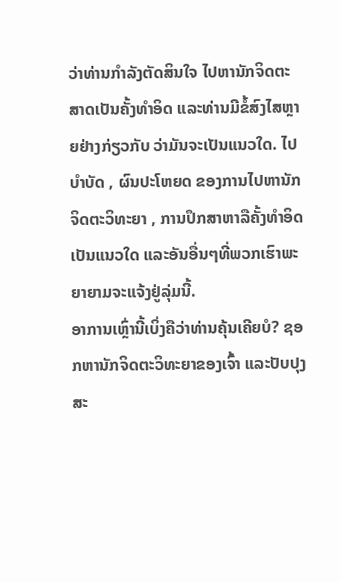ວ່າທ່ານກໍາລັງຕັດສິນໃຈ ໄປຫານັກຈິດຕະສາດເປັນຄັ້ງທໍາອິດ ແລະທ່ານມີຂໍ້ສົງໄສຫຼາຍຢ່າງກ່ຽວກັບ ວ່າມັນຈະເປັນແນວໃດ. ໄປບໍາບັດ , ຜົນປະໂຫຍດ ຂອງການໄປຫານັກຈິດຕະວິທະຍາ , ການປຶກສາຫາລືຄັ້ງທໍາອິດເປັນແນວໃດ ແລະອັນອື່ນໆທີ່ພວກເຮົາພະຍາຍາມຈະແຈ້ງຢູ່ລຸ່ມນີ້.
ອາການເຫຼົ່ານີ້ເບິ່ງຄືວ່າທ່ານຄຸ້ນເຄີຍບໍ? ຊອກຫານັກຈິດຕະວິທະຍາຂອງເຈົ້າ ແລະປັບປຸງສະ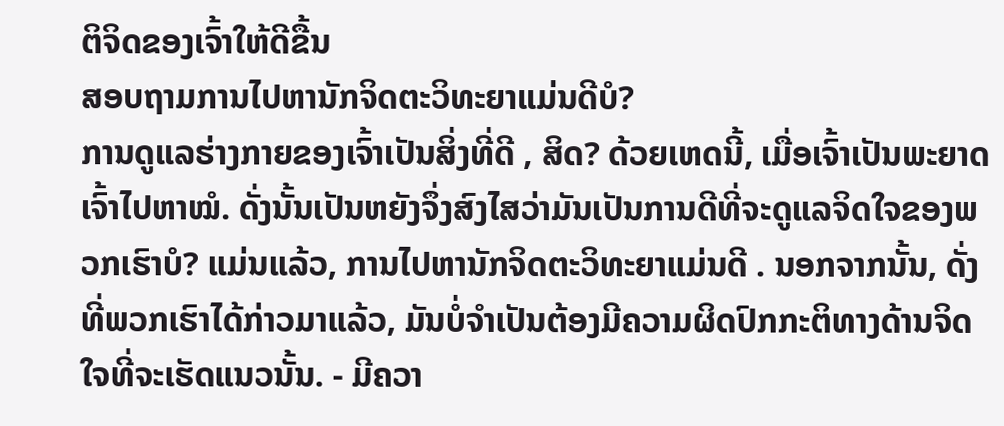ຕິຈິດຂອງເຈົ້າໃຫ້ດີຂື້ນ
ສອບຖາມການໄປຫານັກຈິດຕະວິທະຍາແມ່ນດີບໍ?
ການດູແລຮ່າງກາຍຂອງເຈົ້າເປັນສິ່ງທີ່ດີ , ສິດ? ດ້ວຍເຫດນີ້, ເມື່ອເຈົ້າເປັນພະຍາດ ເຈົ້າໄປຫາໝໍ. ດັ່ງນັ້ນເປັນຫຍັງຈຶ່ງສົງໄສວ່າມັນເປັນການດີທີ່ຈະດູແລຈິດໃຈຂອງພວກເຮົາບໍ? ແມ່ນແລ້ວ, ການໄປຫານັກຈິດຕະວິທະຍາແມ່ນດີ . ນອກຈາກນັ້ນ, ດັ່ງທີ່ພວກເຮົາໄດ້ກ່າວມາແລ້ວ, ມັນບໍ່ຈໍາເປັນຕ້ອງມີຄວາມຜິດປົກກະຕິທາງດ້ານຈິດໃຈທີ່ຈະເຮັດແນວນັ້ນ. - ມີຄວາ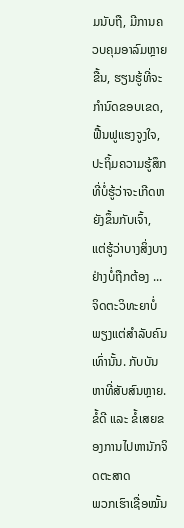ມນັບຖື, ມີການຄວບຄຸມອາລົມຫຼາຍຂື້ນ, ຮຽນຮູ້ທີ່ຈະກໍານົດຂອບເຂດ, ຟື້ນຟູແຮງຈູງໃຈ, ປະຖິ້ມຄວາມຮູ້ສຶກທີ່ບໍ່ຮູ້ວ່າຈະເກີດຫຍັງຂຶ້ນກັບເຈົ້າ, ແຕ່ຮູ້ວ່າບາງສິ່ງບາງຢ່າງບໍ່ຖືກຕ້ອງ ... ຈິດຕະວິທະຍາບໍ່ພຽງແຕ່ສໍາລັບຄົນເທົ່ານັ້ນ. ກັບບັນຫາທີ່ສັບສົນຫຼາຍ.
ຂໍ້ດີ ແລະ ຂໍ້ເສຍຂອງການໄປຫານັກຈິດຕະສາດ
ພວກເຮົາເຊື່ອໝັ້ນ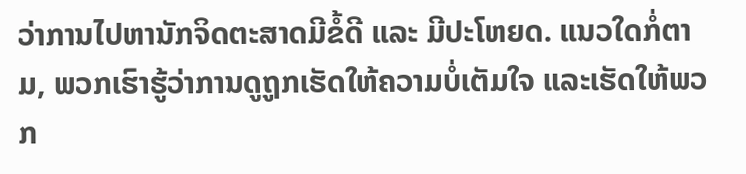ວ່າການໄປຫານັກຈິດຕະສາດມີຂໍ້ດີ ແລະ ມີປະໂຫຍດ. ແນວໃດກໍ່ຕາມ, ພວກເຮົາຮູ້ວ່າການດູຖູກເຮັດໃຫ້ຄວາມບໍ່ເຕັມໃຈ ແລະເຮັດໃຫ້ພວກ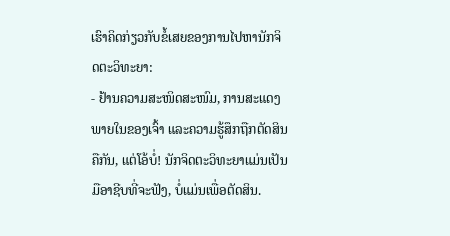ເຮົາຄິດກ່ຽວກັບຂໍ້ເສຍຂອງການໄປຫານັກຈິດຕະວິທະຍາ:
- ຢ້ານຄວາມສະໜິດສະໜົມ, ການສະແດງພາຍໃນຂອງເຈົ້າ ແລະຄວາມຮູ້ສຶກຖືກຕັດສິນຄືກັນ, ແຕ່ໂອ້ບໍ່! ນັກຈິດຕະວິທະຍາແມ່ນເປັນມືອາຊີບທີ່ຈະຟັງ, ບໍ່ແມ່ນເພື່ອຕັດສິນ.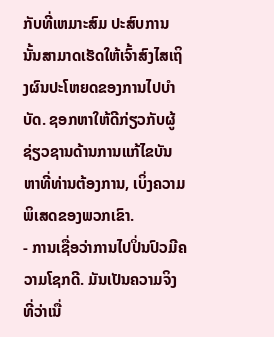ກັບທີ່ເຫມາະສົມ ປະສົບການນັ້ນສາມາດເຮັດໃຫ້ເຈົ້າສົງໄສເຖິງຜົນປະໂຫຍດຂອງການໄປບໍາບັດ. ຊອກຫາໃຫ້ດີກ່ຽວກັບຜູ້ຊ່ຽວຊານດ້ານການແກ້ໄຂບັນຫາທີ່ທ່ານຕ້ອງການ, ເບິ່ງຄວາມພິເສດຂອງພວກເຂົາ.
- ການເຊື່ອວ່າການໄປປິ່ນປົວມີຄວາມໂຊກດີ. ມັນເປັນຄວາມຈິງທີ່ວ່າເນື່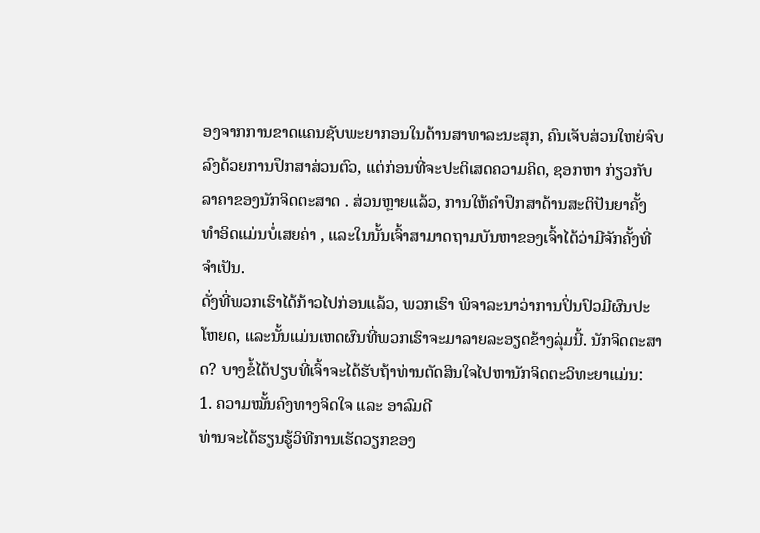ອງຈາກການຂາດແຄນຊັບພະຍາກອນໃນດ້ານສາທາລະນະສຸກ, ຄົນເຈັບສ່ວນໃຫຍ່ຈົບລົງດ້ວຍການປຶກສາສ່ວນຕົວ, ແຕ່ກ່ອນທີ່ຈະປະຕິເສດຄວາມຄິດ, ຊອກຫາ ກ່ຽວກັບລາຄາຂອງນັກຈິດຕະສາດ . ສ່ວນຫຼາຍແລ້ວ, ການໃຫ້ຄຳປຶກສາດ້ານສະຕິປັນຍາຄັ້ງທຳອິດແມ່ນບໍ່ເສຍຄ່າ , ແລະໃນນັ້ນເຈົ້າສາມາດຖາມບັນຫາຂອງເຈົ້າໄດ້ວ່າມີຈັກຄັ້ງທີ່ຈຳເປັນ.
ດັ່ງທີ່ພວກເຮົາໄດ້ກ້າວໄປກ່ອນແລ້ວ, ພວກເຮົາ ພິຈາລະນາວ່າການປິ່ນປົວມີຜົນປະໂຫຍດ, ແລະນັ້ນແມ່ນເຫດຜົນທີ່ພວກເຮົາຈະມາລາຍລະອຽດຂ້າງລຸ່ມນີ້. ນັກຈິດຕະສາດ? ບາງຂໍ້ໄດ້ປຽບທີ່ເຈົ້າຈະໄດ້ຮັບຖ້າທ່ານຕັດສິນໃຈໄປຫານັກຈິດຕະວິທະຍາແມ່ນ:
1. ຄວາມໝັ້ນຄົງທາງຈິດໃຈ ແລະ ອາລົມດີ
ທ່ານຈະໄດ້ຮຽນຮູ້ວິທີການເຮັດວຽກຂອງ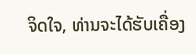ຈິດໃຈ, ທ່ານຈະໄດ້ຮັບເຄື່ອງ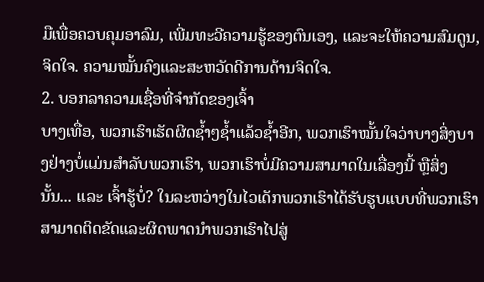ມືເພື່ອຄວບຄຸມອາລົມ, ເພີ່ມທະວີຄວາມຮູ້ຂອງຕົນເອງ, ແລະຈະໃຫ້ຄວາມສົມດູນ, ຈິດໃຈ. ຄວາມໝັ້ນຄົງແລະສະຫວັດດີການດ້ານຈິດໃຈ.
2. ບອກລາຄວາມເຊື່ອທີ່ຈຳກັດຂອງເຈົ້າ
ບາງເທື່ອ, ພວກເຮົາເຮັດຜິດຊ້ຳໆຊ້ຳແລ້ວຊ້ຳອີກ, ພວກເຮົາໝັ້ນໃຈວ່າບາງສິ່ງບາງຢ່າງບໍ່ແມ່ນສຳລັບພວກເຮົາ, ພວກເຮົາບໍ່ມີຄວາມສາມາດໃນເລື່ອງນີ້ ຫຼືສິ່ງນັ້ນ... ແລະ ເຈົ້າຮູ້ບໍ່? ໃນລະຫວ່າງໃນໄວເດັກພວກເຮົາໄດ້ຮັບຮູບແບບທີ່ພວກເຮົາສາມາດຕິດຂັດແລະຜິດພາດນໍາພວກເຮົາໄປສູ່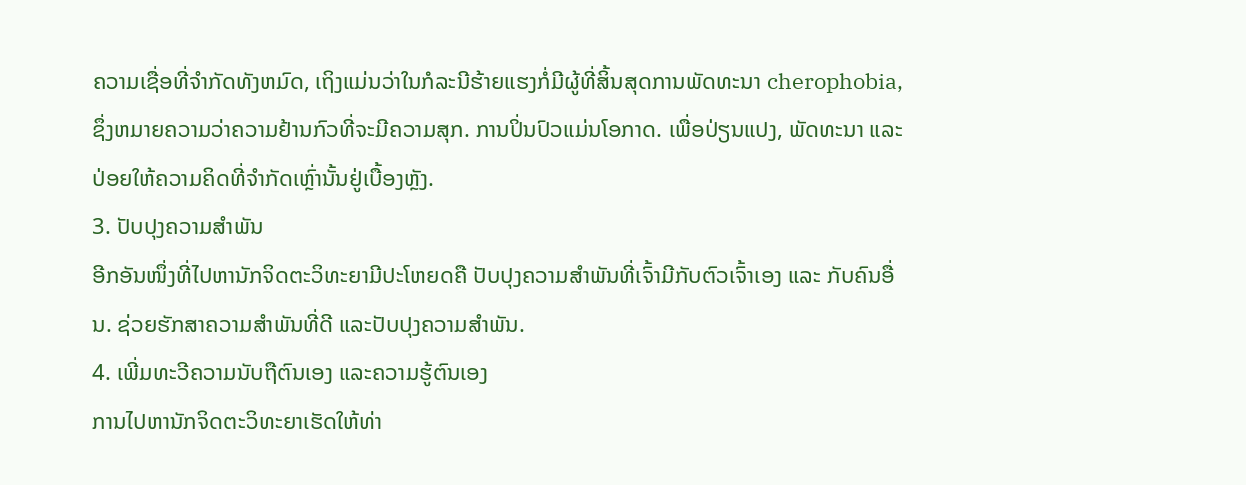ຄວາມເຊື່ອທີ່ຈໍາກັດທັງຫມົດ, ເຖິງແມ່ນວ່າໃນກໍລະນີຮ້າຍແຮງກໍ່ມີຜູ້ທີ່ສິ້ນສຸດການພັດທະນາ cherophobia, ຊຶ່ງຫມາຍຄວາມວ່າຄວາມຢ້ານກົວທີ່ຈະມີຄວາມສຸກ. ການປິ່ນປົວແມ່ນໂອກາດ. ເພື່ອປ່ຽນແປງ, ພັດທະນາ ແລະປ່ອຍໃຫ້ຄວາມຄິດທີ່ຈຳກັດເຫຼົ່ານັ້ນຢູ່ເບື້ອງຫຼັງ.
3. ປັບປຸງຄວາມສຳພັນ
ອີກອັນໜຶ່ງທີ່ໄປຫານັກຈິດຕະວິທະຍາມີປະໂຫຍດຄື ປັບປຸງຄວາມສຳພັນທີ່ເຈົ້າມີກັບຕົວເຈົ້າເອງ ແລະ ກັບຄົນອື່ນ. ຊ່ວຍຮັກສາຄວາມສຳພັນທີ່ດີ ແລະປັບປຸງຄວາມສຳພັນ.
4. ເພີ່ມທະວີຄວາມນັບຖືຕົນເອງ ແລະຄວາມຮູ້ຕົນເອງ
ການໄປຫານັກຈິດຕະວິທະຍາເຮັດໃຫ້ທ່າ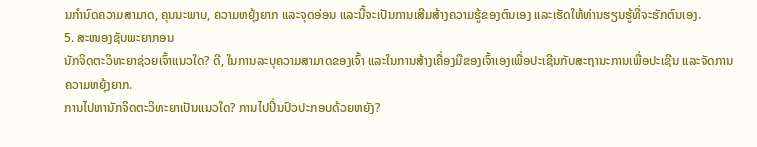ນກໍານົດຄວາມສາມາດ, ຄຸນນະພາບ, ຄວາມຫຍຸ້ງຍາກ ແລະຈຸດອ່ອນ ແລະນີ້ຈະເປັນການເສີມສ້າງຄວາມຮູ້ຂອງຕົນເອງ ແລະເຮັດໃຫ້ທ່ານຮຽນຮູ້ທີ່ຈະຮັກຕົນເອງ.
5. ສະໜອງຊັບພະຍາກອນ
ນັກຈິດຕະວິທະຍາຊ່ວຍເຈົ້າແນວໃດ? ດີ, ໃນການລະບຸຄວາມສາມາດຂອງເຈົ້າ ແລະໃນການສ້າງເຄື່ອງມືຂອງເຈົ້າເອງເພື່ອປະເຊີນກັບສະຖານະການເພື່ອປະເຊີນ ແລະຈັດການຄວາມຫຍຸ້ງຍາກ.
ການໄປຫານັກຈິດຕະວິທະຍາເປັນແນວໃດ? ການໄປປິ່ນປົວປະກອບດ້ວຍຫຍັງ?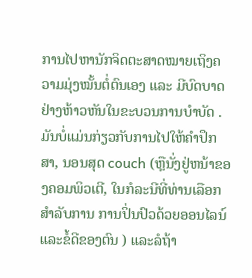ການໄປຫານັກຈິດຕະສາດໝາຍເຖິງຄວາມມຸ່ງໝັ້ນຕໍ່ຕົນເອງ ແລະ ມີບົດບາດຢ່າງຫ້າວຫັນໃນຂະບວນການບຳບັດ . ມັນບໍ່ແມ່ນກ່ຽວກັບການໄປໃຫ້ຄໍາປຶກສາ, ນອນສຸດ couch (ຫຼືນັ່ງຢູ່ຫນ້າຂອງຄອມພິວເຕີ, ໃນກໍລະນີທີ່ທ່ານເລືອກສໍາລັບການ ການປິ່ນປົວດ້ວຍອອນໄລນ໌ແລະຂໍ້ດີຂອງຕົນ ) ແລະລໍຖ້າ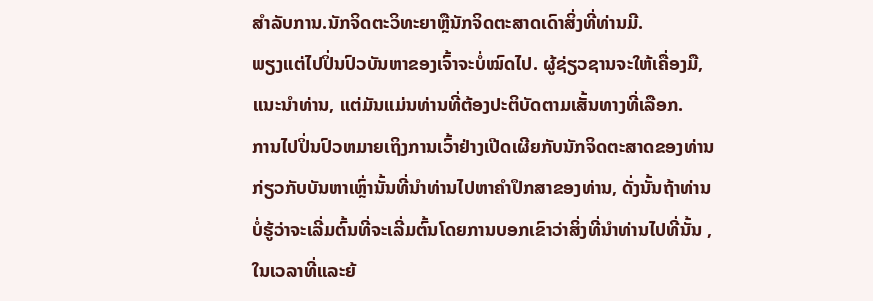ສໍາລັບການ.ນັກຈິດຕະວິທະຍາຫຼືນັກຈິດຕະສາດເດົາສິ່ງທີ່ທ່ານມີ.
ພຽງແຕ່ໄປປິ່ນປົວບັນຫາຂອງເຈົ້າຈະບໍ່ໝົດໄປ. ຜູ້ຊ່ຽວຊານຈະໃຫ້ເຄື່ອງມື, ແນະນໍາທ່ານ, ແຕ່ມັນແມ່ນທ່ານທີ່ຕ້ອງປະຕິບັດຕາມເສັ້ນທາງທີ່ເລືອກ.
ການໄປປິ່ນປົວຫມາຍເຖິງການເວົ້າຢ່າງເປີດເຜີຍກັບນັກຈິດຕະສາດຂອງທ່ານກ່ຽວກັບບັນຫາເຫຼົ່ານັ້ນທີ່ນໍາທ່ານໄປຫາຄໍາປຶກສາຂອງທ່ານ, ດັ່ງນັ້ນຖ້າທ່ານ ບໍ່ຮູ້ວ່າຈະເລີ່ມຕົ້ນທີ່ຈະເລີ່ມຕົ້ນໂດຍການບອກເຂົາວ່າສິ່ງທີ່ນໍາທ່ານໄປທີ່ນັ້ນ , ໃນເວລາທີ່ແລະຍ້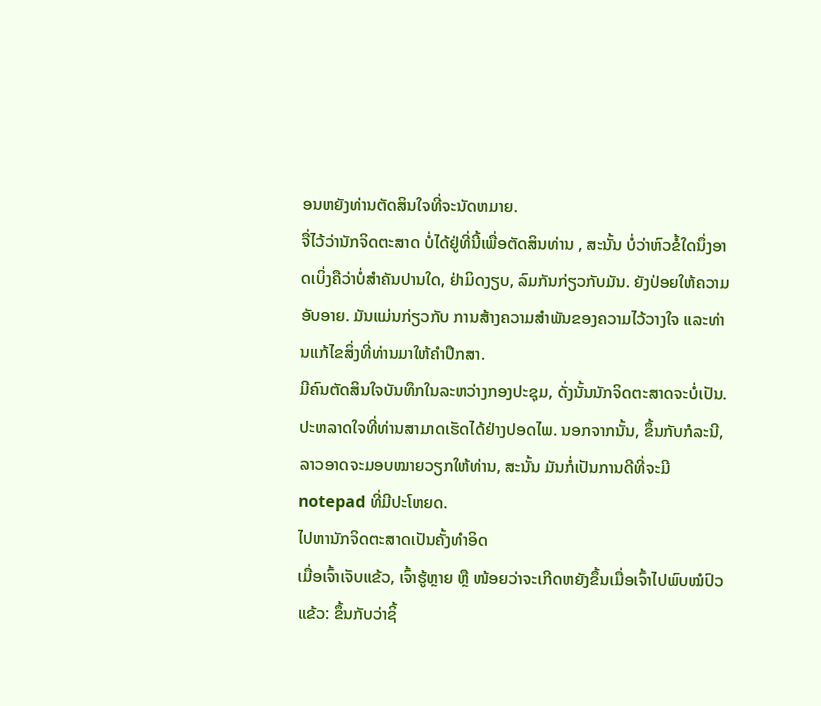ອນຫຍັງທ່ານຕັດສິນໃຈທີ່ຈະນັດຫມາຍ.
ຈື່ໄວ້ວ່ານັກຈິດຕະສາດ ບໍ່ໄດ້ຢູ່ທີ່ນີ້ເພື່ອຕັດສິນທ່ານ , ສະນັ້ນ ບໍ່ວ່າຫົວຂໍ້ໃດນຶ່ງອາດເບິ່ງຄືວ່າບໍ່ສຳຄັນປານໃດ, ຢ່າມິດງຽບ, ລົມກັນກ່ຽວກັບມັນ. ຍັງປ່ອຍໃຫ້ຄວາມອັບອາຍ. ມັນແມ່ນກ່ຽວກັບ ການສ້າງຄວາມສໍາພັນຂອງຄວາມໄວ້ວາງໃຈ ແລະທ່ານແກ້ໄຂສິ່ງທີ່ທ່ານມາໃຫ້ຄໍາປຶກສາ.
ມີຄົນຕັດສິນໃຈບັນທຶກໃນລະຫວ່າງກອງປະຊຸມ, ດັ່ງນັ້ນນັກຈິດຕະສາດຈະບໍ່ເປັນ. ປະຫລາດໃຈທີ່ທ່ານສາມາດເຮັດໄດ້ຢ່າງປອດໄພ. ນອກຈາກນັ້ນ, ຂຶ້ນກັບກໍລະນີ, ລາວອາດຈະມອບໝາຍວຽກໃຫ້ທ່ານ, ສະນັ້ນ ມັນກໍ່ເປັນການດີທີ່ຈະມີ notepad ທີ່ມີປະໂຫຍດ.
ໄປຫານັກຈິດຕະສາດເປັນຄັ້ງທຳອິດ
ເມື່ອເຈົ້າເຈັບແຂ້ວ, ເຈົ້າຮູ້ຫຼາຍ ຫຼື ໜ້ອຍວ່າຈະເກີດຫຍັງຂຶ້ນເມື່ອເຈົ້າໄປພົບໝໍປົວແຂ້ວ: ຂຶ້ນກັບວ່າຊິ້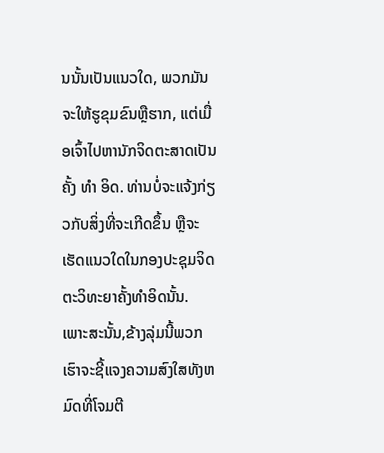ນນັ້ນເປັນແນວໃດ, ພວກມັນຈະໃຫ້ຮູຂຸມຂົນຫຼືຮາກ, ແຕ່ເມື່ອເຈົ້າໄປຫານັກຈິດຕະສາດເປັນຄັ້ງ ທຳ ອິດ. ທ່ານບໍ່ຈະແຈ້ງກ່ຽວກັບສິ່ງທີ່ຈະເກີດຂຶ້ນ ຫຼືຈະເຮັດແນວໃດໃນກອງປະຊຸມຈິດຕະວິທະຍາຄັ້ງທຳອິດນັ້ນ.
ເພາະສະນັ້ນ,ຂ້າງລຸ່ມນີ້ພວກເຮົາຈະຊີ້ແຈງຄວາມສົງໃສທັງຫມົດທີ່ໂຈມຕີ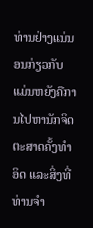ທ່ານຢ່າງແນ່ນອນກ່ຽວກັບ ແມ່ນຫຍັງຄືການໄປຫານັກຈິດຕະສາດຄັ້ງທໍາອິດ ແລະສິ່ງທີ່ທ່ານຈໍາ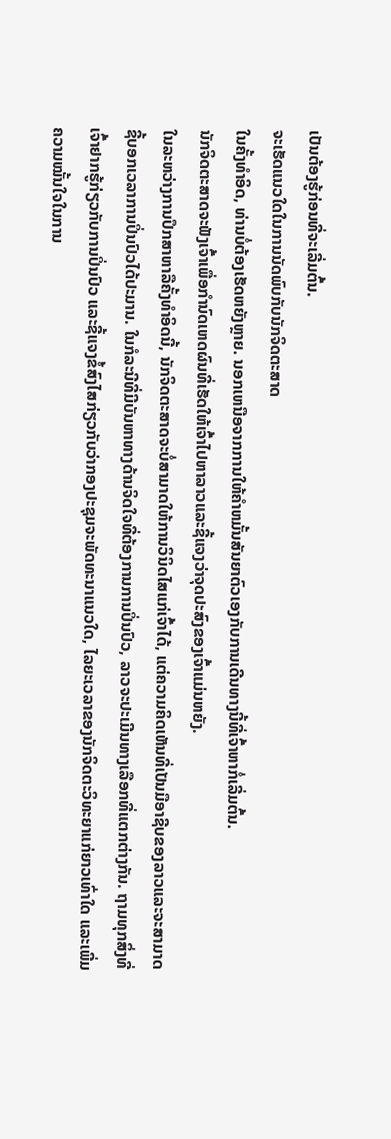ເປັນຕ້ອງຮູ້ກ່ອນທີ່ຈະເລີ່ມຕົ້ນ.
ຈະເຮັດແນວໃດໃນການນັດພົບກັບນັກຈິດຕະສາດ
ໃນຄັ້ງທຳອິດ, ທ່ານບໍ່ຕ້ອງເຮັດຫຍັງຫຼາຍ. ນອກເຫນືອຈາກການໃຫ້ຄໍາຫມັ້ນສັນຍາຕົວເອງກັບການເດີນທາງນີ້ທີ່ເຈົ້າຫາກໍ່ເລີ່ມຕົ້ນ.
ນັກຈິດຕະສາດຈະຟັງເຈົ້າເພື່ອກໍານົດເຫດຜົນທີ່ເຮັດໃຫ້ເຈົ້າໄປຫາລາວແລະຊີ້ແຈງວ່າຈຸດປະສົງຂອງເຈົ້າແມ່ນຫຍັງ.
ໃນລະຫວ່າງການປຶກສາຫາລືຄັ້ງທໍາອິດນີ້, ນັກຈິດຕະສາດຈະບໍ່ສາມາດໃຫ້ການວິນິດໄສແກ່ເຈົ້າໄດ້, ແຕ່ຄວາມຄິດເຫັນທີ່ເປັນມືອາຊີບຂອງລາວແລະຈະສາມາດຊີ້ບອກເວລາການປິ່ນປົວໄດ້ປະມານ. ໃນກໍລະນີທີ່ມີບັນຫາທາງດ້ານຈິດໃຈທີ່ຕ້ອງການການປິ່ນປົວ, ລາວຈະປະເມີນທາງເລືອກທີ່ແຕກຕ່າງກັນ. ຖາມທຸກສິ່ງທີ່ເຈົ້າຢາກຮູ້ກ່ຽວກັບການປິ່ນປົວ ແລະຊີ້ແຈງຂໍ້ສົງໄສກ່ຽວກັບວ່າກອງປະຊຸມຈະພັດທະນາແນວໃດ, ໄລຍະເວລາຂອງນັກຈິດຕະວິທະຍາແກ່ຍາວເທົ່າໃດ ແລະເພີ່ມຄວາມໝັ້ນໃຈໃນການ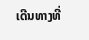ເດີນທາງທີ່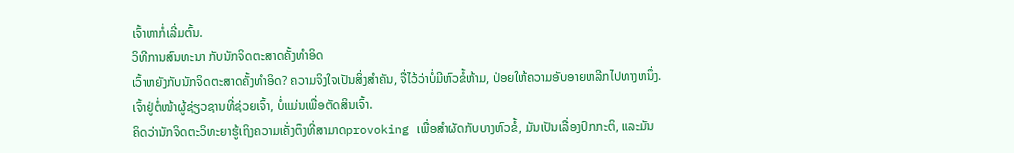ເຈົ້າຫາກໍ່ເລີ່ມຕົ້ນ.
ວິທີການສົນທະນາ ກັບນັກຈິດຕະສາດຄັ້ງທໍາອິດ
ເວົ້າຫຍັງກັບນັກຈິດຕະສາດຄັ້ງທໍາອິດ? ຄວາມຈິງໃຈເປັນສິ່ງສໍາຄັນ, ຈື່ໄວ້ວ່າບໍ່ມີຫົວຂໍ້ຫ້າມ, ປ່ອຍໃຫ້ຄວາມອັບອາຍຫລີກໄປທາງຫນຶ່ງ. ເຈົ້າຢູ່ຕໍ່ໜ້າຜູ້ຊ່ຽວຊານທີ່ຊ່ວຍເຈົ້າ, ບໍ່ແມ່ນເພື່ອຕັດສິນເຈົ້າ.
ຄິດວ່ານັກຈິດຕະວິທະຍາຮູ້ເຖິງຄວາມເຄັ່ງຕຶງທີ່ສາມາດprovoking ເພື່ອສໍາຜັດກັບບາງຫົວຂໍ້, ມັນເປັນເລື່ອງປົກກະຕິ, ແລະມັນ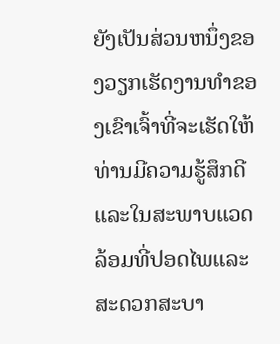ຍັງເປັນສ່ວນຫນຶ່ງຂອງວຽກເຮັດງານທໍາຂອງເຂົາເຈົ້າທີ່ຈະເຮັດໃຫ້ທ່ານມີຄວາມຮູ້ສຶກດີແລະໃນສະພາບແວດລ້ອມທີ່ປອດໄພແລະສະດວກສະບາ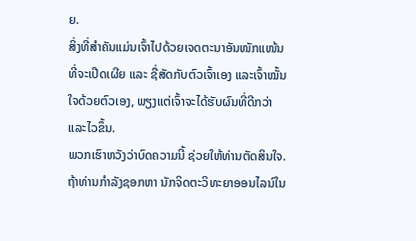ຍ.
ສິ່ງທີ່ສຳຄັນແມ່ນເຈົ້າໄປດ້ວຍເຈດຕະນາອັນໜັກແໜ້ນທີ່ຈະເປີດເຜີຍ ແລະ ຊື່ສັດກັບຕົວເຈົ້າເອງ ແລະເຈົ້າໝັ້ນໃຈດ້ວຍຕົວເອງ, ພຽງແຕ່ເຈົ້າຈະໄດ້ຮັບຜົນທີ່ດີກວ່າ ແລະໄວຂຶ້ນ.
ພວກເຮົາຫວັງວ່າບົດຄວາມນີ້ ຊ່ວຍໃຫ້ທ່ານຕັດສິນໃຈ. ຖ້າທ່ານກໍາລັງຊອກຫາ ນັກຈິດຕະວິທະຍາອອນໄລນ໌ໃນ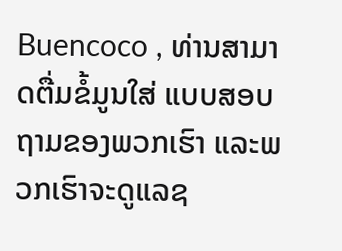Buencoco , ທ່ານສາມາດຕື່ມຂໍ້ມູນໃສ່ ແບບສອບຖາມຂອງພວກເຮົາ ແລະພວກເຮົາຈະດູແລຊ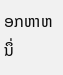ອກຫາຫນຶ່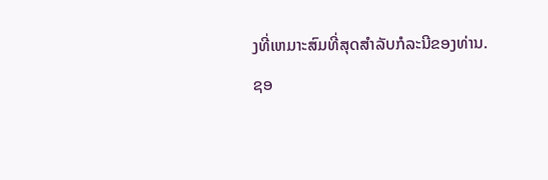ງທີ່ເຫມາະສົມທີ່ສຸດສໍາລັບກໍລະນີຂອງທ່ານ.
ຊອ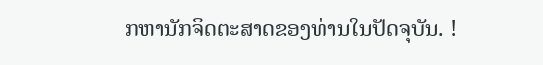ກຫານັກຈິດຕະສາດຂອງທ່ານໃນປັດຈຸບັນ. !